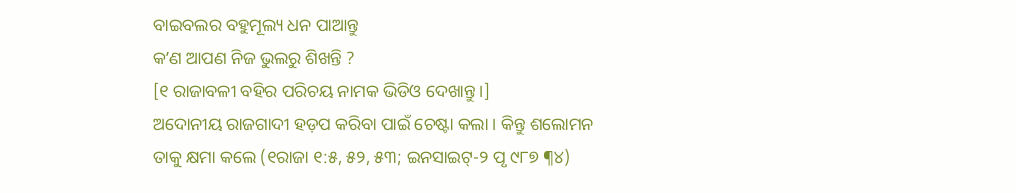ବାଇବଲର ବହୁମୂଲ୍ୟ ଧନ ପାଆନ୍ତୁ
କʼଣ ଆପଣ ନିଜ ଭୁଲରୁ ଶିଖନ୍ତି ?
[୧ ରାଜାବଳୀ ବହିର ପରିଚୟ ନାମକ ଭିଡିଓ ଦେଖାନ୍ତୁ ।]
ଅଦୋନୀୟ ରାଜଗାଦୀ ହଡ଼ପ କରିବା ପାଇଁ ଚେଷ୍ଟା କଲା । କିନ୍ତୁ ଶଲୋମନ ତାକୁ କ୍ଷମା କଲେ (୧ରାଜା ୧:୫, ୫୨, ୫୩; ଇନସାଇଟ୍-୨ ପୃ ୯୮୭ ¶୪)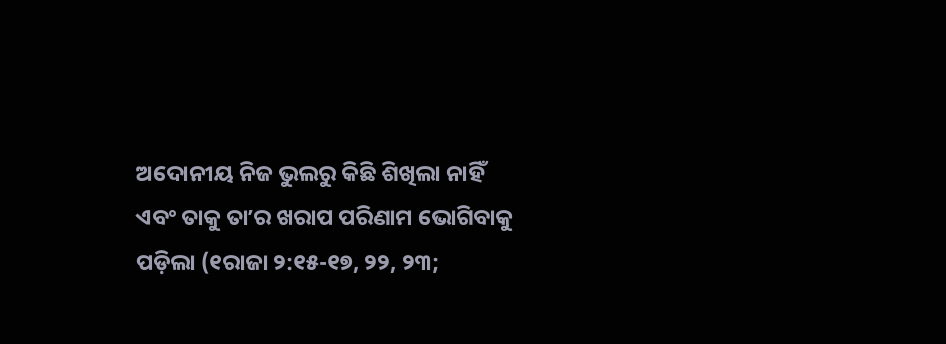ଅଦୋନୀୟ ନିଜ ଭୁଲରୁ କିଛି ଶିଖିଲା ନାହିଁ ଏବଂ ତାକୁ ତାʼର ଖରାପ ପରିଣାମ ଭୋଗିବାକୁ ପଡ଼ିଲା (୧ରାଜା ୨:୧୫-୧୭, ୨୨, ୨୩;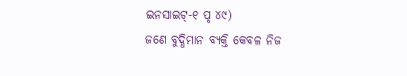ଇନସାଇଟ୍-୧ ପୃ ୪୯)
ଜଣେ ବୁଦ୍ଧିମାନ ବ୍ୟକ୍ତି କେବଳ ନିଜ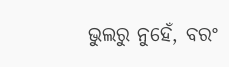ଭୁଲରୁ ନୁହେଁ, ବରଂ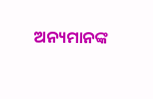ଅନ୍ୟମାନଙ୍କ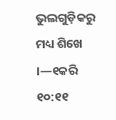ଭୁଲଗୁଡ଼ିକରୁ ମଧ୍ୟ ଶିଖେ ।—୧କରି ୧୦:୧୧